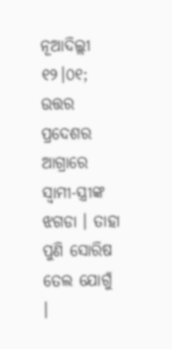ନୂଆଦିଲ୍ଲୀ ୧୨।୦୧; ଉତ୍ତର ପ୍ରଦେଶର ଆଗ୍ରାରେ ସ୍ୱାମୀ-ସ୍ତ୍ରୀଙ୍କ ଝଗଡା । ତାହା ପୁଣି ସୋରିଷ ତେଲ ଯୋଗୁଁ ।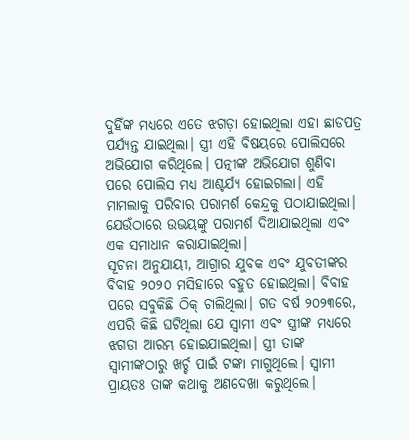ଦୁହିଁଙ୍କ ମଧ୍ୟରେ ଏତେ ଝଗଡ଼ା ହୋଇଥିଲା ଏହା ଛାଡପତ୍ର ପର୍ଯ୍ୟନ୍ତ ଯାଇଥିଲା। ସ୍ତ୍ରୀ ଏହି ବିଷୟରେ ପୋଲିସରେ ଅଭିଯୋଗ କରିଥିଲେ। ପତ୍ନୀଙ୍କ ଅଭିଯୋଗ ଶୁଣିବା ପରେ ପୋଲିସ ମଧ୍ୟ ଆଶ୍ଚର୍ଯ୍ୟ ହୋଇଗଲା। ଏହି ମାମଲାକୁ ପରିବାର ପରାମର୍ଶ କେନ୍ଦ୍ରକୁ ପଠାଯାଇଥିଲା। ଯେଉଁଠାରେ ଉଭୟଙ୍କୁ ପରାମର୍ଶ ଦିଆଯାଇଥିଲା ଏବଂ ଏକ ସମାଧାନ କରାଯାଇଥିଲା।
ସୂଚନା ଅନୁଯାୟୀ, ଆଗ୍ରାର ଯୁବକ ଏବଂ ଯୁବତୀଙ୍କର ବିବାହ ୨୦୨୦ ମସିହାରେ ବହୁତ ହୋଇଥିଲା। ବିବାହ ପରେ ସବୁକିଛି ଠିକ୍ ଚାଲିଥିଲା। ଗତ ବର୍ଷ ୨୦୨୩ରେ, ଏପରି କିଛି ଘଟିଥିଲା ଯେ ସ୍ୱାମୀ ଏବଂ ସ୍ତ୍ରୀଙ୍କ ମଧ୍ୟରେ ଝଗଡା ଆରମ୍ଭ ହୋଇଯାଇଥିଲା। ସ୍ତ୍ରୀ ତାଙ୍କ ସ୍ୱାମୀଙ୍କଠାରୁ ଖର୍ଚ୍ଚ ପାଇଁ ଟଙ୍କା ମାଗୁଥିଲେ। ସ୍ୱାମୀ ପ୍ରାୟତଃ ତାଙ୍କ କଥାକୁ ଅଣଦେଖା କରୁଥିଲେ।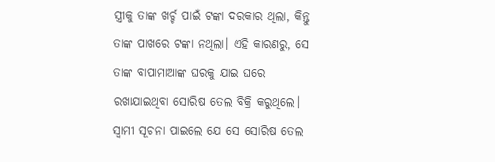ସ୍ତ୍ରୀକୁ ତାଙ୍କ ଖର୍ଚ୍ଚ ପାଇଁ ଟଙ୍କା ଦରକାର ଥିଲା, କିନ୍ତୁ ତାଙ୍କ ପାଖରେ ଟଙ୍କା ନଥିଲା। ଏହି କାରଣରୁ, ସେ ତାଙ୍କ ବାପାମାଆଙ୍କ ଘରକୁ ଯାଇ ଘରେ ରଖାଯାଇଥିବା ସୋରିଷ ତେଲ ବିକ୍ରି କରୁଥିଲେ। ସ୍ୱାମୀ ସୂଚନା ପାଇଲେ ଯେ ସେ ସୋରିଷ ତେଲ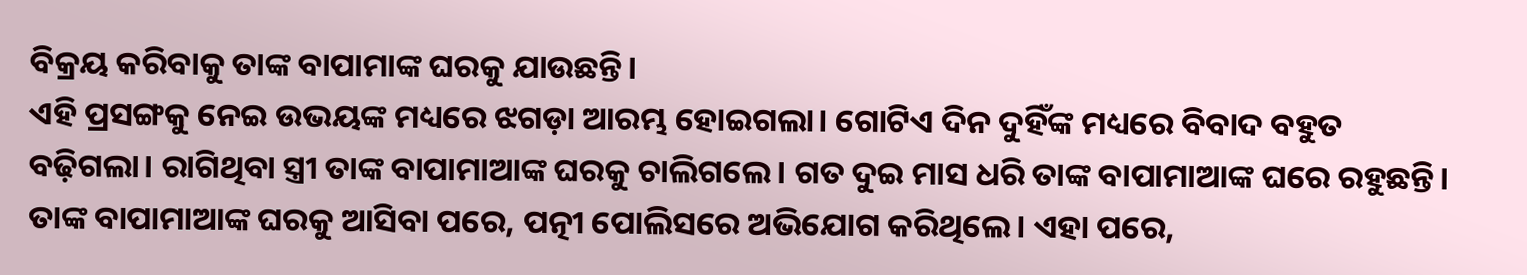ବିକ୍ରୟ କରିବାକୁ ତାଙ୍କ ବାପାମାଙ୍କ ଘରକୁ ଯାଉଛନ୍ତି।
ଏହି ପ୍ରସଙ୍ଗକୁ ନେଇ ଉଭୟଙ୍କ ମଧ୍ୟରେ ଝଗଡ଼ା ଆରମ୍ଭ ହୋଇଗଲା। ଗୋଟିଏ ଦିନ ଦୁହିଁଙ୍କ ମଧ୍ୟରେ ବିବାଦ ବହୁତ ବଢ଼ିଗଲା। ରାଗିଥିବା ସ୍ତ୍ରୀ ତାଙ୍କ ବାପାମାଆଙ୍କ ଘରକୁ ଚାଲିଗଲେ। ଗତ ଦୁଇ ମାସ ଧରି ତାଙ୍କ ବାପାମାଆଙ୍କ ଘରେ ରହୁଛନ୍ତି। ତାଙ୍କ ବାପାମାଆଙ୍କ ଘରକୁ ଆସିବା ପରେ, ପତ୍ନୀ ପୋଲିସରେ ଅଭିଯୋଗ କରିଥିଲେ। ଏହା ପରେ,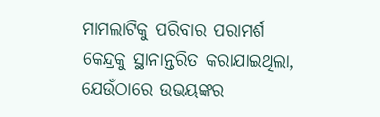ମାମଲାଟିକୁ ପରିବାର ପରାମର୍ଶ କେନ୍ଦ୍ରକୁ ସ୍ଥାନାନ୍ତରିତ କରାଯାଇଥିଲା, ଯେଉଁଠାରେ ଉଭୟଙ୍କର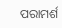ପରାମର୍ଶ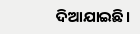ଦିଆଯାଇଛି।